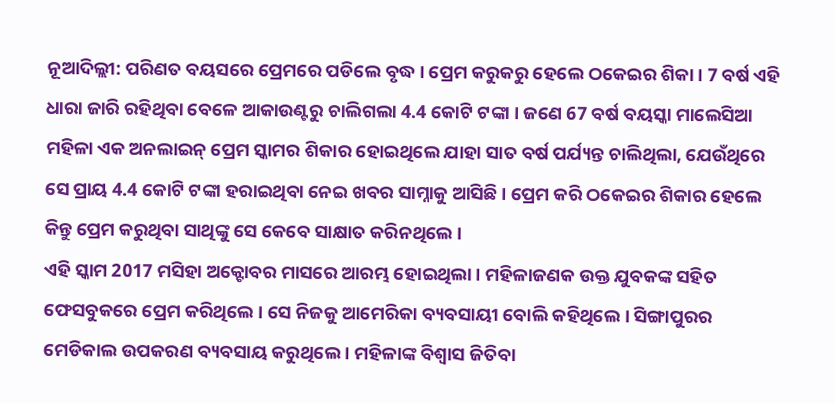ନୂଆଦିଲ୍ଲୀ: ପରିଣତ ବୟସରେ ପ୍ରେମରେ ପଡିଲେ ବୃଦ୍ଧ । ପ୍ରେମ କରୁକରୁ ହେଲେ ଠକେଇର ଶିକା । 7 ବର୍ଷ ଏହି ଧାରା ଜାରି ରହିଥିବା ବେଳେ ଆକାଉଣ୍ଟରୁ ଚାଲିଗଲା 4.4 କୋଟି ଟଙ୍କା । ଜଣେ 67 ବର୍ଷ ବୟସ୍କା ମାଲେସିଆ ମହିଳା ଏକ ଅନଲାଇନ୍ ପ୍ରେମ ସ୍କାମର ଶିକାର ହୋଇଥିଲେ ଯାହା ସାତ ବର୍ଷ ପର୍ଯ୍ୟନ୍ତ ଚାଲିଥିଲା, ଯେଉଁଥିରେ ସେ ପ୍ରାୟ 4.4 କୋଟି ଟଙ୍କା ହରାଇଥିବା ନେଇ ଖବର ସାମ୍ନାକୁ ଆସିଛି । ପ୍ରେମ କରି ଠକେଇର ଶିକାର ହେଲେ କିନ୍ତୁ ପ୍ରେମ କରୁଥିବା ସାଥିଙ୍କୁ ସେ କେବେ ସାକ୍ଷାତ କରିନଥିଲେ ।
ଏହି ସ୍କାମ 2017 ମସିହା ଅକ୍ଟୋବର ମାସରେ ଆରମ୍ଭ ହୋଇଥିଲା । ମହିଳାଜଣକ ଉକ୍ତ ଯୁବକଙ୍କ ସହିତ ଫେସବୁକରେ ପ୍ରେମ କରିଥିଲେ । ସେ ନିଜକୁ ଆମେରିକା ବ୍ୟବସାୟୀ ବୋଲି କହିଥିଲେ । ସିଙ୍ଗାପୁରର ମେଡିକାଲ ଉପକରଣ ବ୍ୟବସାୟ କରୁଥିଲେ । ମହିଳାଙ୍କ ବିଶ୍ୱାସ ଜିତିବା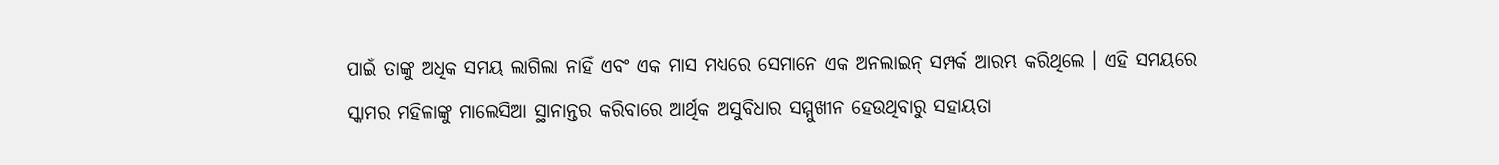ପାଇଁ ତାଙ୍କୁ ଅଧିକ ସମୟ ଲାଗିଲା ନାହିଁ ଏବଂ ଏକ ମାସ ମଧ୍ୟରେ ସେମାନେ ଏକ ଅନଲାଇନ୍ ସମ୍ପର୍କ ଆରମ୍ଭ କରିଥିଲେ । ଏହି ସମୟରେ ସ୍କାମର ମହିଳାଙ୍କୁ ମାଲେସିଆ ସ୍ଥାନାନ୍ତର କରିବାରେ ଆର୍ଥିକ ଅସୁବିଧାର ସମ୍ମୁଖୀନ ହେଉଥିବାରୁ ସହାୟତା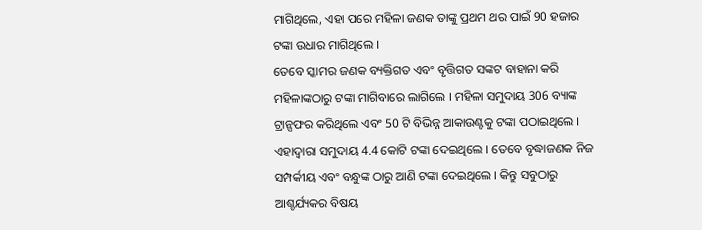ମାଗିଥିଲେ, ଏହା ପରେ ମହିଳା ଜଣକ ତାଙ୍କୁ ପ୍ରଥମ ଥର ପାଇଁ 90 ହଜାର ଟଙ୍କା ଉଧାର ମାଗିଥିଲେ ।
ତେବେ ସ୍କାମର ଜଣକ ବ୍ୟକ୍ତିଗତ ଏବଂ ବୃତ୍ତିଗତ ସଙ୍କଟ ବାହାନା କରି ମହିଳାଙ୍କଠାରୁ ଟଙ୍କା ମାଗିବାରେ ଲାଗିଲେ । ମହିଳା ସମୁଦାୟ 306 ବ୍ୟାଙ୍କ ଟ୍ରାନ୍ସଫର କରିଥିଲେ ଏବଂ 50 ଟି ବିଭିନ୍ନ ଆକାଉଣ୍ଟକୁ ଟଙ୍କା ପଠାଇଥିଲେ । ଏହାଦ୍ବାରା ସମୁଦାୟ 4.4 କୋଟି ଟଙ୍କା ଦେଇଥିଲେ । ତେବେ ବୃଦ୍ଧାଜଣକ ନିଜ ସମ୍ପର୍କୀୟ ଏବଂ ବନ୍ଧୁଙ୍କ ଠାରୁ ଆଣି ଟଙ୍କା ଦେଇଥିଲେ । କିନ୍ତୁ ସବୁଠାରୁ ଆଶ୍ଚର୍ଯ୍ୟକର ବିଷୟ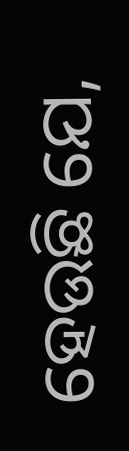ହେଉଛି ଯେ,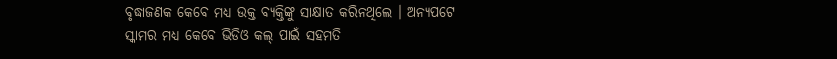ବୃଦ୍ଧାଜଣକ କେବେ ମଧ୍ୟ ଉକ୍ତ ବ୍ୟକ୍ତିଙ୍କୁ ସାକ୍ଷାତ କରିନଥିଲେ । ଅନ୍ୟପଟେ ସ୍କାମର ମଧ୍ୟ କେବେ ଭିଡିଓ କଲ୍ ପାଇଁ ସହମତି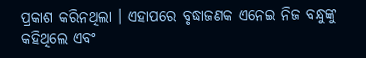ପ୍ରକାଶ କରିନଥିଲା । ଏହାପରେ ବୃଦ୍ଧାଜଣକ ଏନେଇ ନିଜ ବନ୍ଧୁଙ୍କୁ କହିଥିଲେ ଏବଂ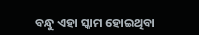ବନ୍ଧୁ ଏହା ସ୍କାମ ହୋଇଥିବା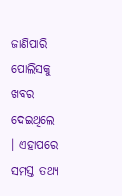ଜାଣିପାରି ପୋଲିସକୁ ଖବର ଦେଇଥିଲେ । ଏହାପରେ ସମସ୍ତ ତଥ୍ୟ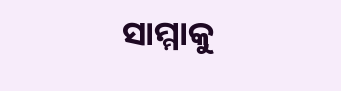ସାମ୍ମାକୁ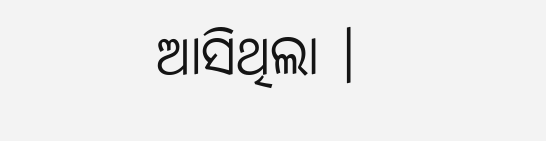ଆସିଥିଲା ।